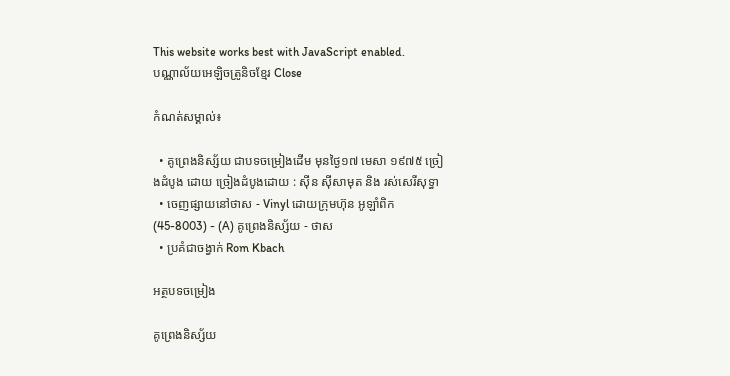This website works best with JavaScript enabled.
បណ្ណាល័យអេឡិចត្រូនិចខ្មែរ Close

កំណត់សម្គាល់៖

  • គូព្រេងនិស្ស័យ ជាបទចម្រៀងដើម មុនថ្ងៃ១៧ មេសា ១៩៧៥ ច្រៀងដំបូង ដោយ ច្រៀងដំបូងដោយ : ស៊ីន ស៊ីសាមុត និង រស់សេរីសុទ្ធា
  • ចេញផ្សាយនៅថាស - Vinyl ដោយក្រុមហ៊ុន អូឡាំពិក (45-8003) - (A) គូព្រេងនិស្ស័យ - ថាស
  • ប្រគំជាចង្វាក់ Rom Kbach

អត្ថបទចម្រៀង

គូព្រេងនិស្ស័យ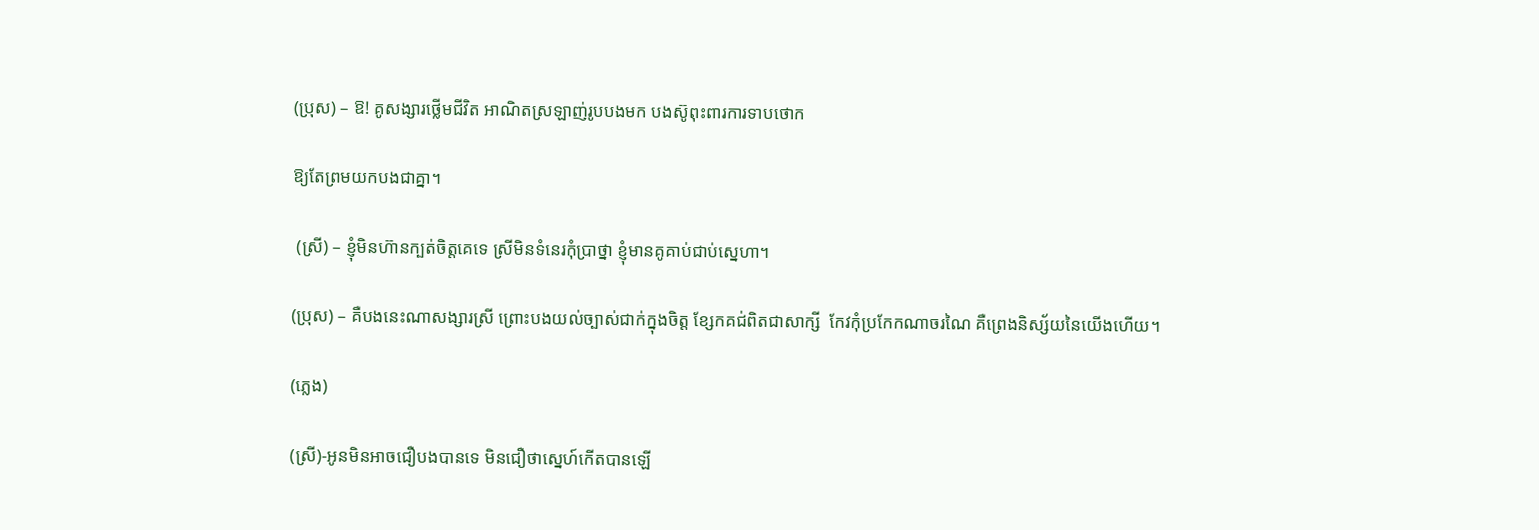(ប្រុស) – ឱ! គូសង្សារថ្លើមជីវិត អាណិតស្រឡាញ់រូបបងមក បងស៊ូពុះពារការទាបថោក

ឱ្យតែព្រមយកបងជាគ្នា។

 (ស្រី) – ខ្ញុំមិនហ៊ានក្បត់ចិត្តគេទេ ស្រីមិនទំនេរកំុប្រាថ្នា ខ្ញុំមានគូគាប់ជាប់ស្នេហា។

(ប្រុស) – គឺបងនេះណាសង្សារស្រី ព្រោះបងយល់ច្បាស់ជាក់ក្នុងចិត្ត ខ្សែកគជ់ពិតជាសាក្សី  កែវកំុប្រកែកណាចរណៃ គឺព្រេងនិស្ស័យនៃយើងហើយ។

(ភ្លេង)

(ស្រី)-អូនមិនអាចជឿបងបានទេ មិនជឿថាស្នេហ៍កើតបានឡើ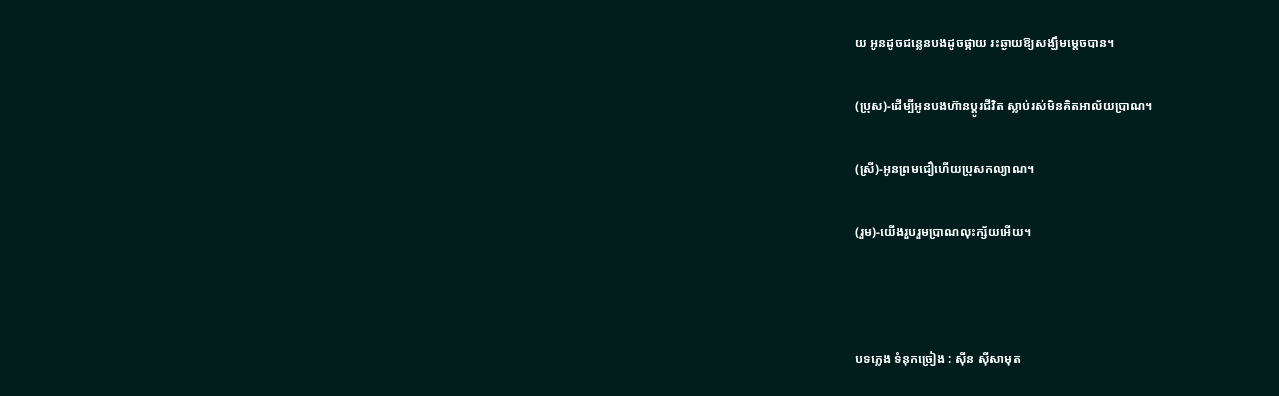យ អូនដូចជន្លេនបងដូចផ្កាយ រះឆ្ងាយឱ្យសង្ឃឹមម្តេចបាន។

(ប្រុស)-ដើម្បីអូនបងហ៊ានប្តូរជីវិត ស្លាប់រស់មិនគិតអាល័យប្រាណ។

(ស្រី)-អូនព្រមជឿហើយប្រុសកល្យាណ។

(រួម)-យើងរួបរួមប្រាណលុះក្ស័យអើយ។



បទភ្លេង ទំនុកច្រៀង : ស៊ីន ស៊ីសាមុត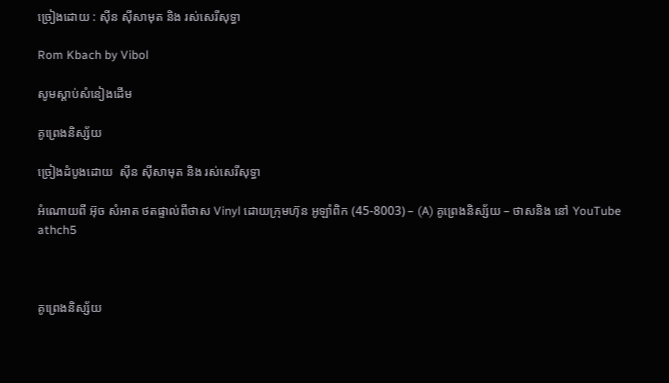ច្រៀងដោយ : ស៊ីន ស៊ីសាមុត និង រស់សេរីសុទ្ធា

Rom Kbach by Vibol

សូមស្ដាប់សំនៀងដើម

គូព្រេងនិស្ស័យ

ច្រៀងដំបូងដោយ  ស៊ីន ស៊ីសាមុត និង រស់សេរីសុទ្ធា

អំណោយពី អ៊ុច សំអាត ថតផ្ទាល់ពីថាស Vinyl ដោយក្រុមហ៊ុន អូឡាំពិក (45-8003) – (A) គូព្រេងនិស្ស័យ – ថាសនិង នៅ YouTube  athch5



គូព្រេងនិស្ស័យ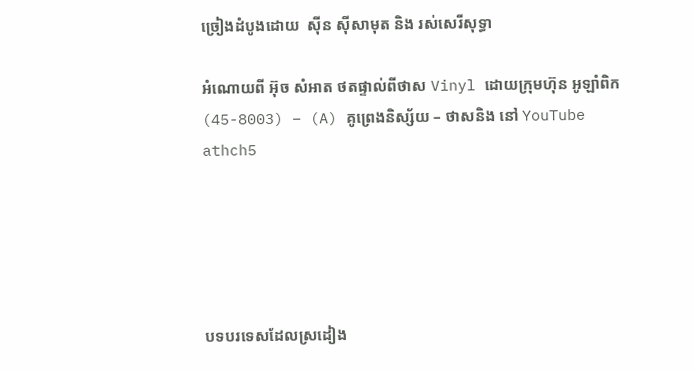ច្រៀងដំបូងដោយ  ស៊ីន ស៊ីសាមុត និង រស់សេរីសុទ្ធា

អំណោយពី អ៊ុច សំអាត ថតផ្ទាល់ពីថាស Vinyl ដោយក្រុមហ៊ុន អូឡាំពិក (45-8003) – (A) គូព្រេងនិស្ស័យ – ថាសនិង នៅ YouTube  athch5





បទបរទេសដែលស្រដៀង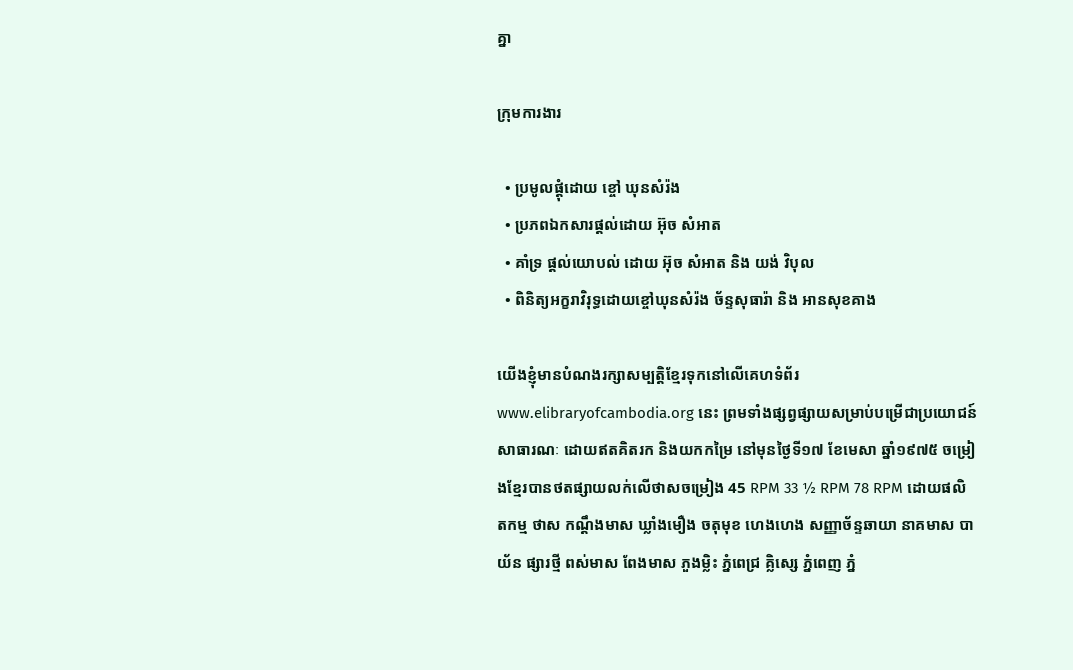គ្នា

ក្រុមការងារ

  • ប្រមូលផ្តុំដោយ ខ្ចៅ ឃុនសំរ៉ង
  • ប្រភពឯកសារផ្ដល់ដោយ អ៊ុច សំអាត
  • គាំទ្រ ផ្ដល់យោបល់ ដោយ អ៊ុច សំអាត និង យង់ វិបុល
  • ពិនិត្យអក្ខរាវិរុទ្ធដោយខ្ចៅឃុនសំរ៉ង ច័ន្ទសុធារ៉ា និង អានសុខគាង

យើងខ្ញុំមានបំណងរក្សាសម្បត្តិខ្មែរទុកនៅលើគេហទំព័រ www.elibraryofcambodia.org នេះ ព្រមទាំងផ្សព្វផ្សាយសម្រាប់បម្រើជាប្រយោជន៍សាធារណៈ ដោយឥតគិតរក និងយកកម្រៃ នៅមុនថ្ងៃទី១៧ ខែមេសា ឆ្នាំ១៩៧៥ ចម្រៀងខ្មែរបានថតផ្សាយលក់លើថាសចម្រៀង 45 RPM 33 ½ RPM 78 RPM ដោយផលិតកម្ម ថាស កណ្ដឹងមាស ឃ្លាំងមឿង ចតុមុខ ហេងហេង សញ្ញាច័ន្ទឆាយា នាគមាស បាយ័ន ផ្សារថ្មី ពស់មាស ពែងមាស ភួងម្លិះ ភ្នំពេជ្រ គ្លិស្សេ ភ្នំពេញ ភ្នំ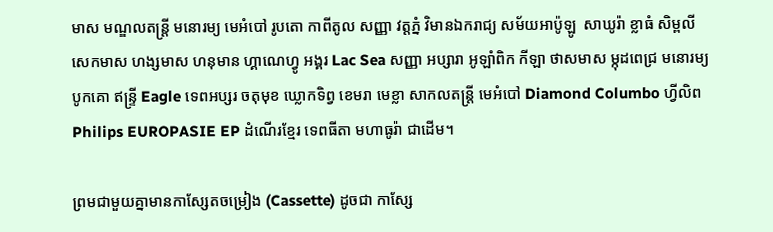មាស មណ្ឌលតន្រ្តី មនោរម្យ មេអំបៅ រូបតោ កាពីតូល សញ្ញា វត្តភ្នំ វិមានឯករាជ្យ សម័យអាប៉ូឡូ  សាឃូរ៉ា ខ្លាធំ សិម្ពលី សេកមាស ហង្សមាស ហនុមាន ហ្គាណេហ្វូ អង្គរ Lac Sea សញ្ញា អប្សារា អូឡាំពិក កីឡា ថាសមាស ម្កុដពេជ្រ មនោរម្យ បូកគោ ឥន្ទ្រី Eagle ទេពអប្សរ ចតុមុខ ឃ្លោកទិព្វ ខេមរា មេខ្លា សាកលតន្ត្រី មេអំបៅ Diamond Columbo ហ្វីលិព Philips EUROPASIE EP ដំណើរខ្មែរ ទេពធីតា មហាធូរ៉ា ជាដើម។

ព្រមជាមួយគ្នាមានកាសែ្សតចម្រៀង (Cassette) ដូចជា កាស្សែ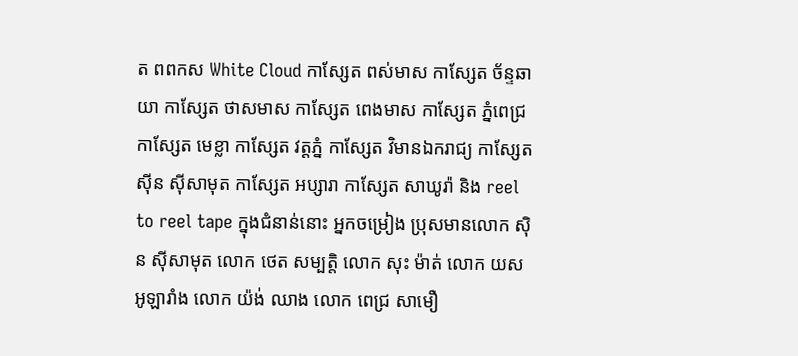ត ពពកស White Cloud កាស្សែត ពស់មាស កាស្សែត ច័ន្ទឆាយា កាស្សែត ថាសមាស កាស្សែត ពេងមាស កាស្សែត ភ្នំពេជ្រ កាស្សែត មេខ្លា កាស្សែត វត្តភ្នំ កាស្សែត វិមានឯករាជ្យ កាស្សែត ស៊ីន ស៊ីសាមុត កាស្សែត អប្សារា កាស្សែត សាឃូរ៉ា និង reel to reel tape ក្នុងជំនាន់នោះ អ្នកចម្រៀង ប្រុសមានលោក ស៊ិន ស៊ីសាមុត លោក ថេត សម្បត្តិ លោក សុះ ម៉ាត់ លោក យស អូឡារាំង លោក យ៉ង់ ឈាង លោក ពេជ្រ សាមឿ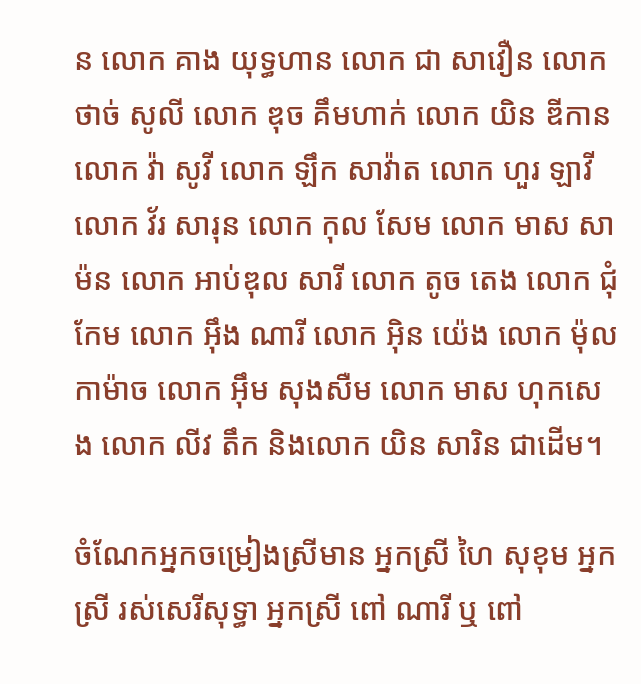ន លោក គាង យុទ្ធហាន លោក ជា សាវឿន លោក ថាច់ សូលី លោក ឌុច គឹមហាក់ លោក យិន ឌីកាន លោក វ៉ា សូវី លោក ឡឹក សាវ៉ាត លោក ហួរ ឡាវី លោក វ័រ សារុន លោក កុល សែម លោក មាស សាម៉ន លោក អាប់ឌុល សារី លោក តូច តេង លោក ជុំ កែម លោក អ៊ឹង ណារី លោក អ៊ិន យ៉េង លោក ម៉ុល កាម៉ាច លោក អ៊ឹម សុងសឺម លោក មាស ហុកសេង លោក លីវ តឹក និងលោក យិន សារិន ជាដើម។

ចំណែកអ្នកចម្រៀងស្រីមាន អ្នកស្រី ហៃ សុខុម អ្នកស្រី រស់សេរីសុទ្ធា អ្នកស្រី ពៅ ណារី ឬ ពៅ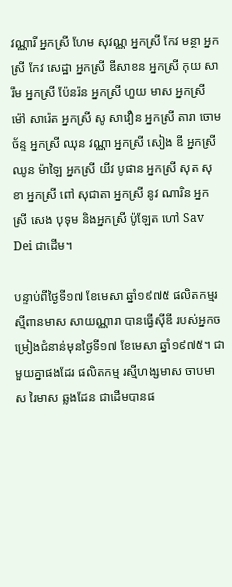វណ្ណារី អ្នកស្រី ហែម សុវណ្ណ អ្នកស្រី កែវ មន្ថា អ្នកស្រី កែវ សេដ្ឋា អ្នកស្រី ឌីសាខន អ្នកស្រី កុយ សារឹម អ្នកស្រី ប៉ែនរ៉ន អ្នកស្រី ហួយ មាស អ្នកស្រី ម៉ៅ សារ៉េត អ្នកស្រី សូ សាវឿន អ្នកស្រី តារា ចោមច័ន្ទ អ្នកស្រី ឈុន វណ្ណា អ្នកស្រី សៀង ឌី អ្នកស្រី ឈូន ម៉ាឡៃ អ្នកស្រី យីវ បូផាន អ្នកស្រី សុត សុខា អ្នកស្រី ពៅ សុជាតា អ្នកស្រី នូវ ណារិន អ្នកស្រី សេង បុទុម និងអ្នកស្រី ប៉ូឡែត ហៅ Sav Dei ជាដើម។

បន្ទាប់ពីថ្ងៃទី១៧ ខែមេសា ឆ្នាំ១៩៧៥ ផលិតកម្មរស្មីពានមាស សាយណ្ណារា បានធ្វើស៊ីឌី របស់អ្នកចម្រៀងជំនាន់មុនថ្ងៃទី១៧ ខែមេសា ឆ្នាំ១៩៧៥។ ជាមួយគ្នាផងដែរ ផលិតកម្ម រស្មីហង្សមាស ចាបមាស រៃមាស ឆ្លងដែន ជាដើមបានផ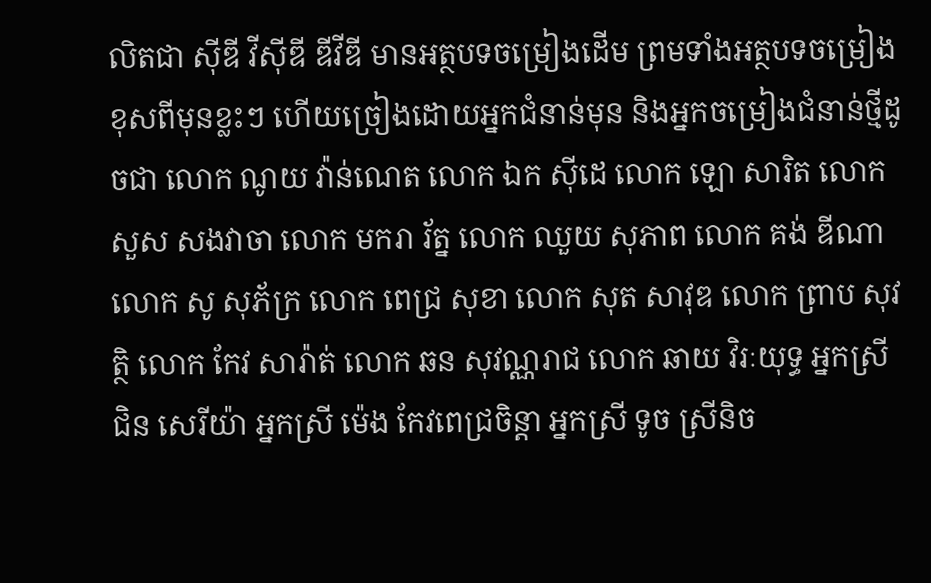លិតជា ស៊ីឌី វីស៊ីឌី ឌីវីឌី មានអត្ថបទចម្រៀងដើម ព្រមទាំងអត្ថបទចម្រៀងខុសពីមុនខ្លះៗ ហើយច្រៀងដោយអ្នកជំនាន់មុន និងអ្នកចម្រៀងជំនាន់ថ្មីដូចជា លោក ណូយ វ៉ាន់ណេត លោក ឯក ស៊ីដេ លោក ឡោ សារិត លោក សួស សងវាចា លោក មករា រ័ត្ន លោក ឈួយ សុភាព លោក គង់ ឌីណា លោក សូ សុភ័ក្រ លោក ពេជ្រ សុខា លោក សុត សាវុឌ លោក ព្រាប សុវត្ថិ លោក កែវ សារ៉ាត់ លោក ឆន សុវណ្ណរាជ លោក ឆាយ វិរៈយុទ្ធ អ្នកស្រី ជិន សេរីយ៉ា អ្នកស្រី ម៉េង កែវពេជ្រចិន្តា អ្នកស្រី ទូច ស្រីនិច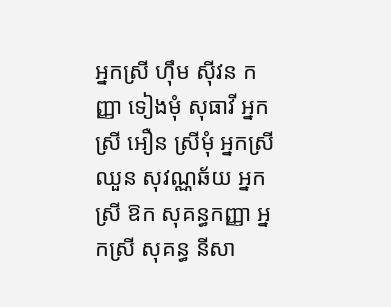អ្នកស្រី ហ៊ឹម ស៊ីវន កញ្ញា ទៀងមុំ សុធាវី អ្នកស្រី អឿន ស្រីមុំ អ្នកស្រី ឈួន សុវណ្ណឆ័យ អ្នកស្រី ឱក សុគន្ធកញ្ញា អ្នកស្រី សុគន្ធ នីសា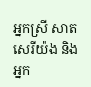អ្នកស្រី សាត សេរីយ៉ង និងអ្នក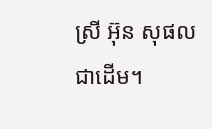ស្រី អ៊ុន សុផល ជាដើម។